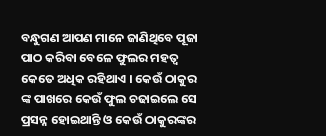ବନ୍ଧୁଗଣ ଆପଣ ମାନେ ଜାଣିଥିବେ ପୂଜା ପାଠ କରିବା ବେଳେ ଫୁଲର ମହତ୍ଵ କେତେ ଅଧିକ ରହିଥାଏ । କେଉଁ ଠାକୁର ଙ୍କ ପାଖରେ କେଉଁ ଫୁଲ ଚଢାଇଲେ ସେ ପ୍ରସନ୍ନ ହୋଇଥାନ୍ତି ଓ କେଉଁ ଠାକୁରଙ୍କର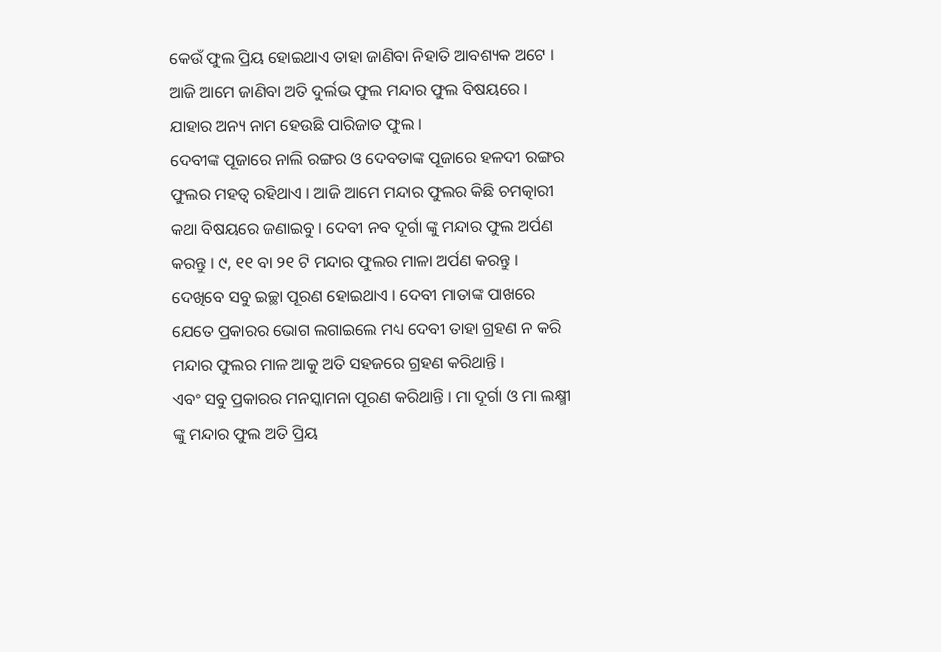କେଉଁ ଫୁଲ ପ୍ରିୟ ହୋଇଥାଏ ତାହା ଜାଣିବା ନିହାତି ଆବଶ୍ୟକ ଅଟେ । ଆଜି ଆମେ ଜାଣିବା ଅତି ଦୁର୍ଲଭ ଫୁଲ ମନ୍ଦାର ଫୁଲ ବିଷୟରେ । ଯାହାର ଅନ୍ୟ ନାମ ହେଉଛି ପାରିଜାତ ଫୁଲ ।
ଦେବୀଙ୍କ ପୂଜାରେ ନାଲି ରଙ୍ଗର ଓ ଦେବତାଙ୍କ ପୂଜାରେ ହଳଦୀ ରଙ୍ଗର ଫୁଲର ମହତ୍ଵ ରହିଥାଏ । ଆଜି ଆମେ ମନ୍ଦାର ଫୁଲର କିଛି ଚମତ୍କାରୀ କଥା ବିଷୟରେ ଜଣାଇବୁ । ଦେବୀ ନବ ଦୂର୍ଗା ଙ୍କୁ ମନ୍ଦାର ଫୁଲ ଅର୍ପଣ କରନ୍ତୁ । ୯, ୧୧ ବା ୨୧ ଟି ମନ୍ଦାର ଫୁଲର ମାଳା ଅର୍ପଣ କରନ୍ତୁ । ଦେଖିବେ ସବୁ ଇଚ୍ଛା ପୂରଣ ହୋଇଥାଏ । ଦେବୀ ମାତାଙ୍କ ପାଖରେ ଯେତେ ପ୍ରକାରର ଭୋଗ ଲଗାଇଲେ ମଧ୍ୟ ଦେବୀ ତାହା ଗ୍ରହଣ ନ କରି ମନ୍ଦାର ଫୁଲର ମାଳ ଆକୁ ଅତି ସହଜରେ ଗ୍ରହଣ କରିଥାନ୍ତି ।
ଏବଂ ସବୁ ପ୍ରକାରର ମନସ୍କାମନା ପୂରଣ କରିଥାନ୍ତି । ମା ଦୂର୍ଗା ଓ ମା ଲକ୍ଷ୍ମୀ ଙ୍କୁ ମନ୍ଦାର ଫୁଲ ଅତି ପ୍ରିୟ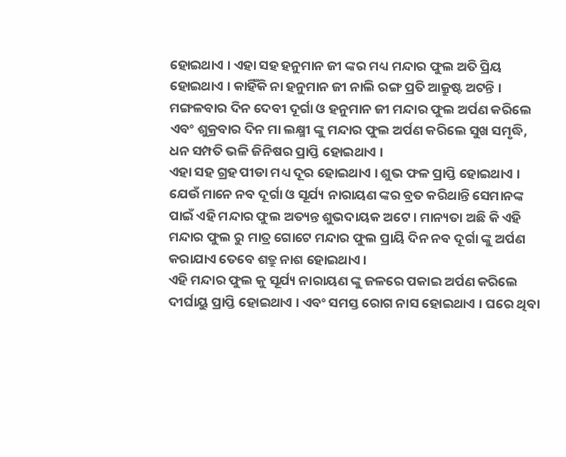ହୋଇଥାଏ । ଏହା ସହ ହନୁମାନ ଜୀ ଙ୍କର ମଧ୍ୟ ମନ୍ଦାର ଫୁଲ ଅତି ପ୍ରିୟ ହୋଇଥାଏ । କାହିଁକି ନା ହନୁମାନ ଜୀ ନାଲି ରଙ୍ଗ ପ୍ରତି ଆକ୍ରୁଷ୍ଟ ଅଟନ୍ତି । ମଙ୍ଗଳବାର ଦିନ ଦେବୀ ଦୂର୍ଗା ଓ ହନୁମାନ ଜୀ ମନ୍ଦାର ଫୁଲ ଅର୍ପଣ କରିଲେ ଏବଂ ଶୁକ୍ରବାର ଦିନ ମା ଲକ୍ଷ୍ମୀ ଙ୍କୁ ମନ୍ଦାର ଫୁଲ ଅର୍ପଣ କରିଲେ ସୁଖ ସମୃଦ୍ଧି, ଧନ ସମ୍ପତି ଭଳି ଜିନିଷର ପ୍ରାପ୍ତି ହୋଇଥାଏ ।
ଏହା ସହ ଗ୍ରହ ପୀଡା ମଧ୍ୟ ଦୂର ହୋଇଥାଏ । ଶୁଭ ଫଳ ପ୍ରାପ୍ତି ହୋଇଥାଏ । ଯେଉଁ ମାନେ ନବ ଦୂର୍ଗା ଓ ସୂର୍ଯ୍ୟ ନାରାୟଣ ଙ୍କର ବ୍ରତ କରିଥାନ୍ତି ସେମାନଙ୍କ ପାଇଁ ଏହି ମନ୍ଦାର ଫୁଲ ଅତ୍ୟନ୍ତ ଶୁଭଦାୟକ ଅଟେ । ମାନ୍ୟତା ଅଛି କି ଏହି ମନ୍ଦାର ଫୁଲ ରୁ ମାତ୍ର ଗୋଟେ ମନ୍ଦାର ଫୁଲ ପ୍ରାୟି ଦିନ ନବ ଦୂର୍ଗା ଙ୍କୁ ଅର୍ପଣ କରାଯାଏ ତେବେ ଶତ୍ରୁ ନାଶ ହୋଇଥାଏ ।
ଏହି ମନ୍ଦାର ଫୁଲ କୁ ସୂର୍ଯ୍ୟ ନାରାୟଣ ଙ୍କୁ ଜଳରେ ପକାଇ ଅର୍ପଣ କରିଲେ ଦୀର୍ଘାୟୁ ପ୍ରାପ୍ତି ହୋଇଥାଏ । ଏବଂ ସମସ୍ତ ରୋଗ ନାସ ହୋଇଥାଏ । ଘରେ ଥିବା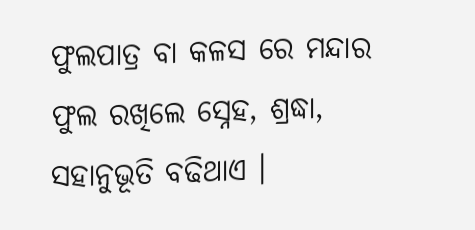ଫୁଲପାତ୍ର ବା କଳସ ରେ ମନ୍ଦାର ଫୁଲ ରଖିଲେ ସ୍ନେହ, ଶ୍ରଦ୍ଧା, ସହାନୁଭୂତି ବଢିଥାଏ ।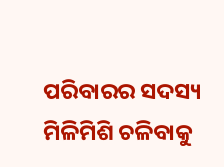ପରିବାରର ସଦସ୍ୟ ମିଳିମିଶି ଚଳିବାକୁ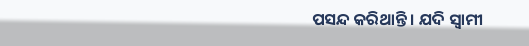ପସନ୍ଦ କରିଥାନ୍ତି । ଯଦି ସ୍ଵାମୀ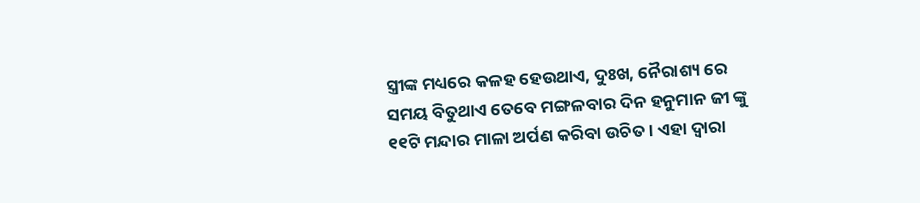ସ୍ତ୍ରୀଙ୍କ ମଧ୍ୟରେ କଳହ ହେଉଥାଏ, ଦୁଃଖ, ନୈରାଶ୍ୟ ରେ ସମୟ ବିତୁଥାଏ ତେବେ ମଙ୍ଗଳବାର ଦିନ ହନୁମାନ ଜୀ ଙ୍କୁ ୧୧ଟି ମନ୍ଦାର ମାଳା ଅର୍ପଣ କରିବା ଉଚିତ । ଏହା ଦ୍ଵାରା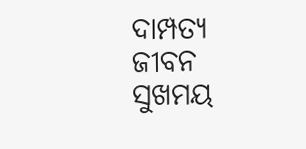ଦାମ୍ପତ୍ୟ ଜୀବନ ସୁଖମୟ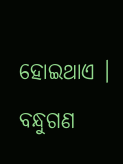ହୋଇଥାଏ ।
ବନ୍ଧୁଗଣ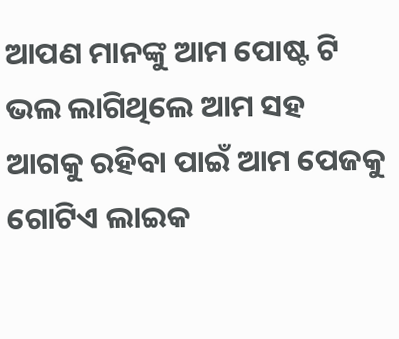ଆପଣ ମାନଙ୍କୁ ଆମ ପୋଷ୍ଟ ଟି ଭଲ ଲାଗିଥିଲେ ଆମ ସହ ଆଗକୁ ରହିବା ପାଇଁ ଆମ ପେଜକୁ ଗୋଟିଏ ଲାଇକ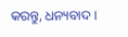କରନ୍ତୁ, ଧନ୍ୟବାଦ ।